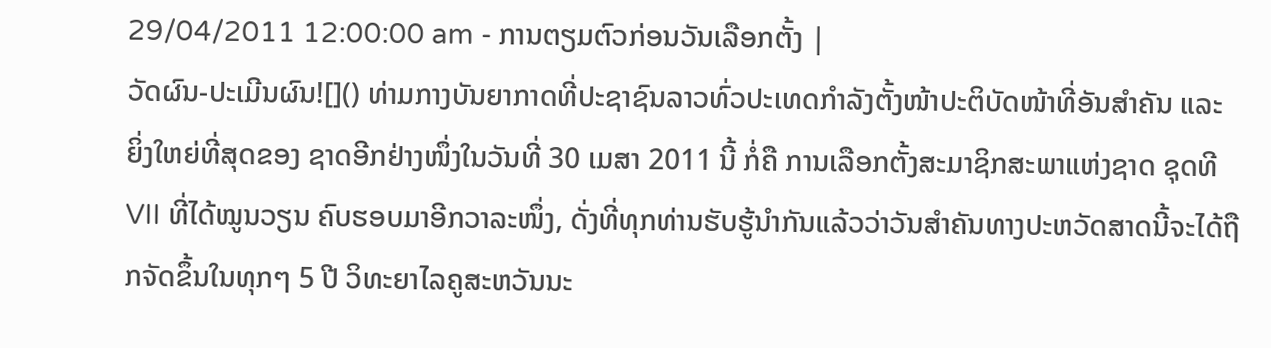29/04/2011 12:00:00 am - ການຕຽມຕົວກ່ອນວັນເລືອກຕັ້ງ |
ວັດຜົນ-ປະເມີນຜົນ![]() ທ່າມກາງບັນຍາກາດທີ່ປະຊາຊົນລາວທົ່ວປະເທດກຳລັງຕັ້ງໜ້າປະຕິບັດໜ້າທີ່ອັນສຳຄັນ ແລະ ຍິ່ງໃຫຍ່ທີ່ສຸດຂອງ ຊາດອີກຢ່າງໜຶ່ງໃນວັນທີ່ 30 ເມສາ 2011 ນີ້ ກໍ່ຄື ການເລືອກຕັ້ງສະມາຊິກສະພາແຫ່ງຊາດ ຊຸດທີ VII ທີ່ໄດ້ໝູນວຽນ ຄົບຮອບມາອີກວາລະໜຶ່ງ, ດັ່ງທີ່ທຸກທ່ານຮັບຮູ້ນຳກັນແລ້ວວ່າວັນສຳຄັນທາງປະຫວັດສາດນີ້ຈະໄດ້ຖືກຈັດຂຶ້ນໃນທຸກໆ 5 ປີ ວິທະຍາໄລຄູສະຫວັນນະ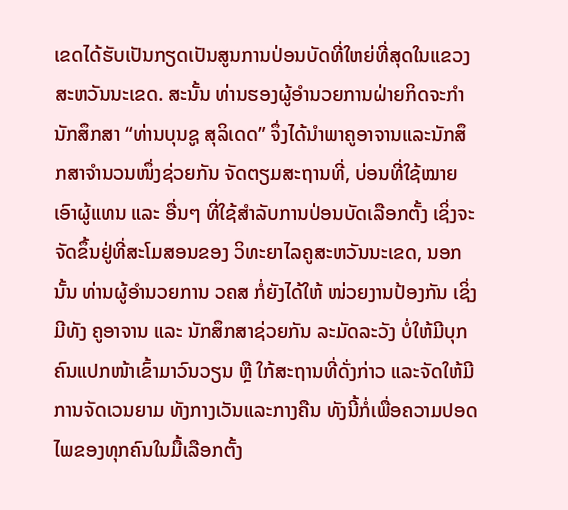ເຂດໄດ້ຮັບເປັນກຽດເປັນສູນການປ່ອນບັດທີ່ໃຫຍ່ທີ່ສຸດໃນແຂວງສະຫວັນນະເຂດ. ສະນັ້ນ ທ່ານຮອງຜູ້ອຳນວຍການຝ່າຍກິດຈະກຳນັກສຶກສາ “ທ່ານບຸນຊູ ສຸລິເດດ” ຈຶ່ງໄດ້ນຳພາຄູອາຈານແລະນັກສຶກສາຈຳນວນໜຶ່ງຊ່ວຍກັນ ຈັດຕຽມສະຖານທີ່, ບ່ອນທີ່ໃຊ້ໝາຍເອົາຜູ້ແທນ ແລະ ອື່ນໆ ທີ່ໃຊ້ສຳລັບການປ່ອນບັດເລືອກຕັ້ງ ເຊິ່ງຈະຈັດຂຶ້ນຢູ່ທີ່ສະໂມສອນຂອງ ວິທະຍາໄລຄູສະຫວັນນະເຂດ, ນອກນັ້ນ ທ່ານຜູ້ອຳນວຍການ ວຄສ ກໍ່ຍັງໄດ້ໃຫ້ ໜ່ວຍງານປ້ອງກັນ ເຊິ່ງມີທັງ ຄູອາຈານ ແລະ ນັກສຶກສາຊ່ວຍກັນ ລະມັດລະວັງ ບໍ່ໃຫ້ມີບຸກຄົນແປກໜ້າເຂົ້າມາວົນວຽນ ຫຼື ໃກ້ສະຖານທີ່ດັ່ງກ່າວ ແລະຈັດໃຫ້ມີການຈັດເວນຍາມ ທັງກາງເວັນແລະກາງຄືນ ທັງນີ້ກໍ່ເພື່ອຄວາມປອດໄພຂອງທຸກຄົນໃນມື້ເລືອກຕັ້ງ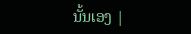ນັ້ນເອງ |